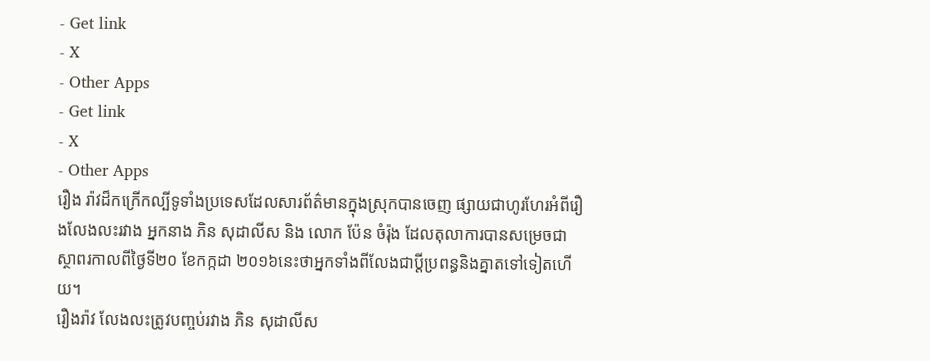- Get link
- X
- Other Apps
- Get link
- X
- Other Apps
រឿង រ៉ាវដ៏កក្រើកល្បីទូទាំងប្រទេសដែលសារព័ត៌មានក្នុងស្រុកបានចេញ ផ្សាយជាហូរហែរអំពីរឿងលែងលះរវាង អ្នកនាង ភិន សុដាលីស និង លោក ប៉ែន ចំរ៉ុង ដែលតុលាការបានសម្រេចជាស្ថាពរកាលពីថ្ងៃទី២០ ខែកក្កដា ២០១៦នេះថាអ្នកទាំងពីលែងជាប្តីប្រពន្ធនិងគ្នាតទៅទៀតហើយ។
រឿងរ៉ាវ លែងលះត្រូវបញ្ចប់រវាង ភិន សុដាលីស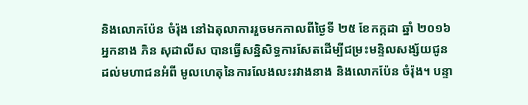និងលោកប៉ែន ចំរ៉ុង នៅឯតុលាការរួចមកកាលពីថ្ងៃទី ២៥ ខែកក្កដា ឆ្នាំ ២០១៦ អ្នកនាង ភិន សុដាលីស បានធ្វើសន្និសិទ្ធការសែតដើម្បីជម្រះមន្ទិលសង្ស័យជូនដល់មហាជនអំពី មូលហេតុនៃការលែងលះរវាងនាង និងលោកប៉ែន ចំរ៉ុង។ បន្ទា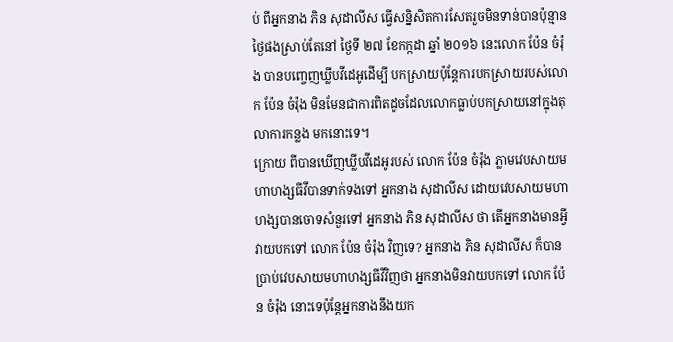ប់ ពីអ្នកនាង ភិន សុដាលីស ធ្វើសន្និសិតការសែតរួចមិនទាន់បានប៉ុន្មានថ្ងៃផងស្រាប់តែនៅ ថ្ងៃទី ២៧ ខែកក្កដា ឆ្នាំ ២០១៦ នេះលោក ប៉ែន ចំរ៉ុង បានបញ្ចេញឃ្លីបវីដេអូដើម្បី បកស្រាយប៉ុន្តែការបកស្រាយរបស់លោក ប៉ែន ចំរ៉ុង មិនមែនជាការពិតដូចដែលលោកធ្លាប់បកស្រាយនៅក្នុងតុលាការកន្លង មកនោះទេ។
ក្រោយ ពីបានឃើញឃ្លីបវីដេអូរបស់ លោក ប៉ែន ចំរ៉ុង ភ្លាមវេបសាយមហាហង្សធីវីបានទាក់ទងទៅ អ្នកនាង សុដាលីស ដោយវេបសាយមហាហង្សបានចោទសំនួរទៅ អ្នកនាង ភិន សុដាលីស ថា តើអ្នកនាងមានអ្វីវាយបកទៅ លោក ប៉ែន ចំរ៉ុង វិញទេ? អ្នកនាង ភិន សុដាលីស ក៏បានប្រាប់វេបសាយមហាហង្សធីវីវិញថា អ្នកនាងមិនវាយបកទៅ លោក ប៉ែន ចំរ៉ុង នោះទេប៉ុន្តែអ្នកនាងនឹងយក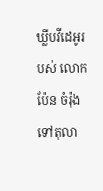ឃ្លីបវីដេអូរបស់ លោក ប៉ែន ចំរ៉ុង ទៅតុលា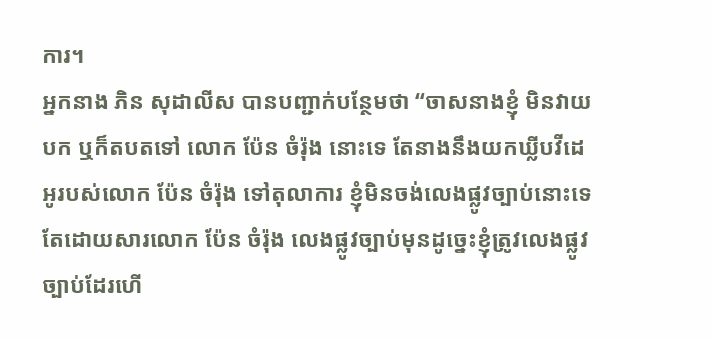ការ។
អ្នកនាង ភិន សុដាលីស បានបញ្ជាក់បន្ថែមថា “ចាសនាងខ្ញុំ មិនវាយបក ឬក៏តបតទៅ លោក ប៉ែន ចំរ៉ុង នោះទេ តែនាងនឹងយកឃ្លីបវីដេអូរបស់លោក ប៉ែន ចំរ៉ុង ទៅតុលាការ ខ្ញុំមិនចង់លេងផ្លូវច្បាប់នោះទេ តែដោយសារលោក ប៉ែន ចំរ៉ុង លេងផ្លូវច្បាប់មុនដូច្នេះខ្ញុំត្រូវលេងផ្លូវច្បាប់ដែរហើ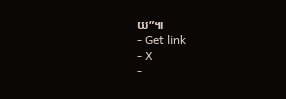យ”៕
- Get link
- X
-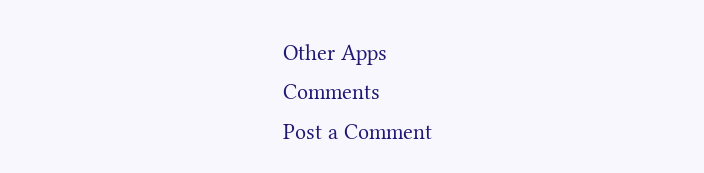Other Apps
Comments
Post a Comment